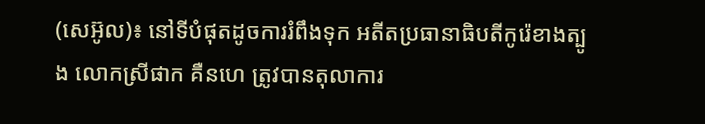(សេអ៊ូល)៖ នៅទីបំផុតដូចការរំពឹងទុក អតីតប្រធានាធិបតីកូរ៉េខាងត្បូង លោកស្រីផាក គឺនហេ ត្រូវបានតុលាការ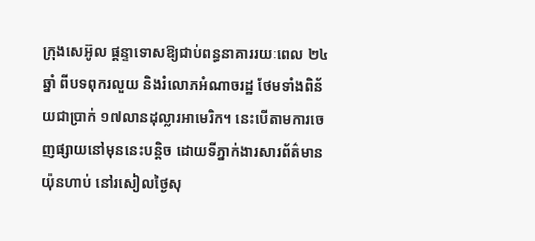ក្រុងសេអ៊ូល ផ្តន្ទាទោសឱ្យជាប់ពន្ធនាគាររយៈពេល ២៤ឆ្នាំ ពីបទពុករលួយ និងរំលោភអំណាចរដ្ឋ ថែមទាំងពិន័យជាប្រាក់ ១៧លានដុល្លារអាមេរិក។ នេះបើតាមការចេញផ្សាយនៅមុននេះបន្តិច ដោយទីភ្នាក់ងារសារព័ត៌មាន យ៉ុនហាប់ នៅរសៀលថ្ងៃសុ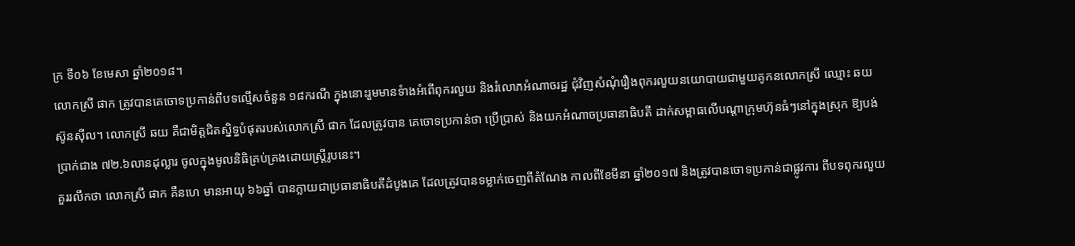ក្រ ទី០៦ ខែមេសា ឆ្នាំ២០១៨។
លោកស្រី ផាក ត្រូវបានគេចោទប្រកាន់ពីបទល្មើសចំនួន ១៨ករណី ក្នុងនោះរួមមានទំាងអំពើពុករលួយ និងរំលោភអំណាចរដ្ឋ ជុំវិញសំណុំរឿងពុករលួយនយោបាយជាមួយគូកនលោកស្រី ឈ្មោះ ឆយ ស៊ូនស៊ីល។ លោកស្រី ឆយ គឺជាមិត្តជិតស្និទ្ធបំផុតរបស់លោកស្រី ផាក ដែលត្រូវបាន គេចោទប្រកាន់ថា ប្រើប្រាស់ និងយកអំណាចប្រធានាធិបតី ដាក់សម្ពាធលើបណ្ដាក្រុមហ៊ុនធំៗនៅក្នុងស្រុក ឱ្យបង់ប្រាក់ជាង ៧២.៦លានដុល្លារ ចូលក្នុងមូលនិធិគ្រប់គ្រងដោយស្ត្រីរូបនេះ។
គួររលឹកថា លោកស្រី ផាក គឺនហេ មានអាយុ ៦៦ឆ្នាំ បានក្លាយជាប្រធានាធិបតីដំបូងគេ ដែលត្រូវបានទម្លាក់ចេញពីតំណែង កាលពីខែមីនា ឆ្នាំ២០១៧ និងត្រូវបានចោទប្រកាន់ជាផ្លូវការ ពីបទពុករលួយ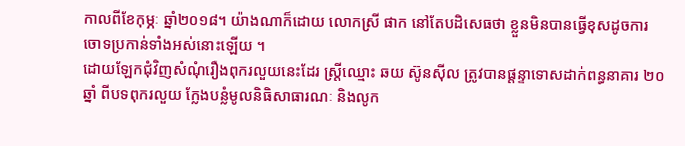កាលពីខែកុម្ភៈ ឆ្នាំ២០១៨។ យ៉ាងណាក៏ដោយ លោកស្រី ផាក នៅតែបដិសេធថា ខ្លួនមិនបានធ្វើខុសដូចការចោទប្រកាន់ទាំងអស់នោះឡើយ ។
ដោយឡែកជុំវិញសំណុំរឿងពុករលួយនេះដែរ ស្ត្រីឈ្មោះ ឆយ ស៊ូនស៊ីល ត្រូវបានផ្តន្ទាទោសដាក់ពន្ធនាគារ ២០ឆ្នាំ ពីបទពុករលួយ ក្លែងបន្លំមូលនិធិសាធារណៈ និងលូក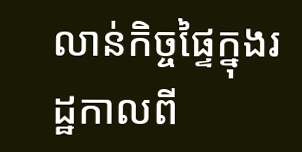លាន់កិច្ចផ្ទៃក្នុងរដ្ឋកាលពី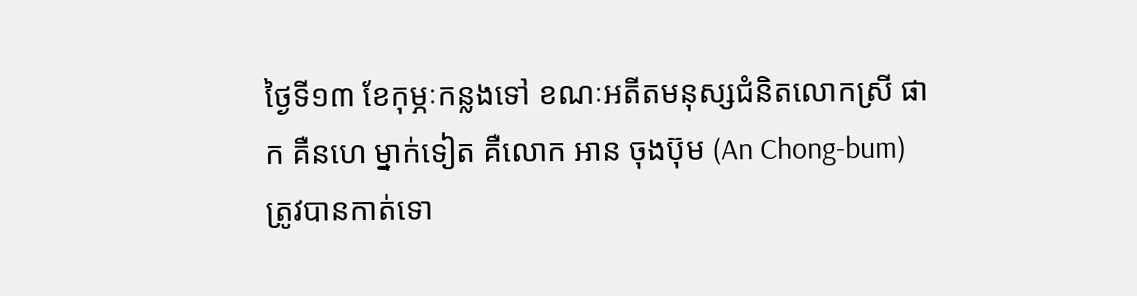ថ្ងៃទី១៣ ខែកុម្ភៈកន្លងទៅ ខណៈអតីតមនុស្សជំនិតលោកស្រី ផាក គឺនហេ ម្នាក់ទៀត គឺលោក អាន ចុងប៊ុម (An Chong-bum) ត្រូវបានកាត់ទោ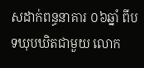សដាក់ពន្ធនាគារ ០៦ឆ្នាំ ពីបទឃុបឃិតជាមួយ លោក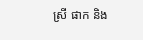ស្រី ផាក និង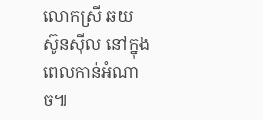លោកស្រី ឆយ ស៊ូនស៊ីល នៅក្នុងពេលកាន់អំណាច៕